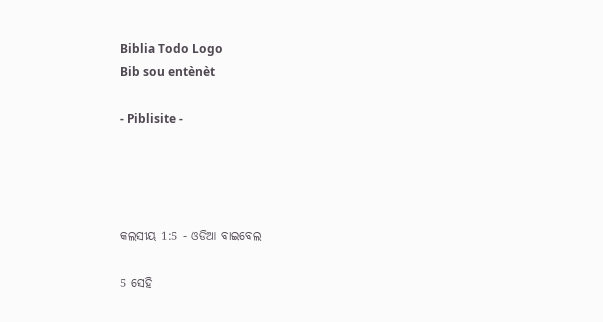Biblia Todo Logo
Bib sou entènèt

- Piblisite -




କଲସୀୟ 1:5 - ଓଡିଆ ବାଇବେଲ

5 ସେହି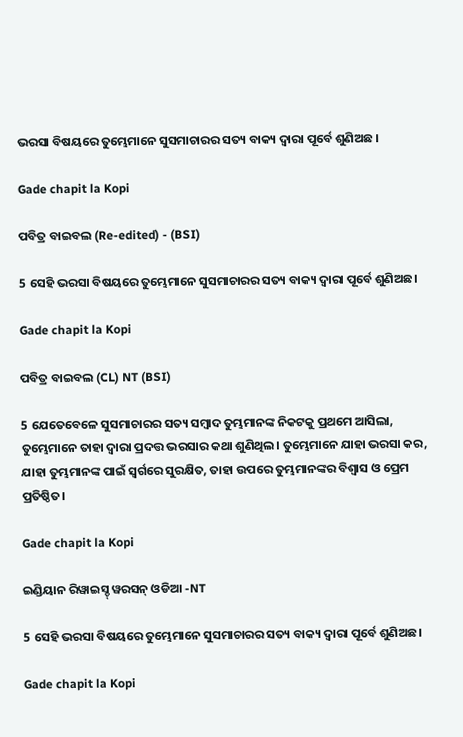ଭରସା ବିଷୟରେ ତୁମ୍ଭେମାନେ ସୁସମାଚାରର ସତ୍ୟ ବାକ୍ୟ ଦ୍ୱାରା ପୂର୍ବେ ଶୁଣିଅଛ ।

Gade chapit la Kopi

ପବିତ୍ର ବାଇବଲ (Re-edited) - (BSI)

5 ସେହି ଭରସା ବିଷୟରେ ତୁମ୍ଭେମାନେ ସୁସମାଚାରର ସତ୍ୟ ବାକ୍ୟ ଦ୍ଵାରା ପୂର୍ବେ ଶୁଣିଅଛ।

Gade chapit la Kopi

ପବିତ୍ର ବାଇବଲ (CL) NT (BSI)

5 ଯେତେବେଳେ ସୁସମାଚାରର ସତ୍ୟ ସମ୍ବାଦ ତୁମ୍ଭମାନଙ୍କ ନିକଟକୁ ପ୍ରଥମେ ଆସିଲା, ତୁମ୍ଭେମାନେ ତାହା ଦ୍ୱାରା ପ୍ରଦତ୍ତ ଭରସାର କଥା ଶୁଣିଥିଲ। ତୁମ୍ଭେମାନେ ଯାହା ଭରସା କର, ଯାହା ତୁମ୍ଭମାନଙ୍କ ପାଇଁ ସ୍ୱର୍ଗରେ ସୁରକ୍ଷିତ, ତାହା ଉପରେ ତୁମ୍ଭମାନଙ୍କର ବିଶ୍ୱାସ ଓ ପ୍ରେମ ପ୍ରତିଷ୍ଠିତ।

Gade chapit la Kopi

ଇଣ୍ଡିୟାନ ରିୱାଇସ୍ଡ୍ ୱରସନ୍ ଓଡିଆ -NT

5 ସେହି ଭରସା ବିଷୟରେ ତୁମ୍ଭେମାନେ ସୁସମାଚାରର ସତ୍ୟ ବାକ୍ୟ ଦ୍ୱାରା ପୂର୍ବେ ଶୁଣିଅଛ।

Gade chapit la Kopi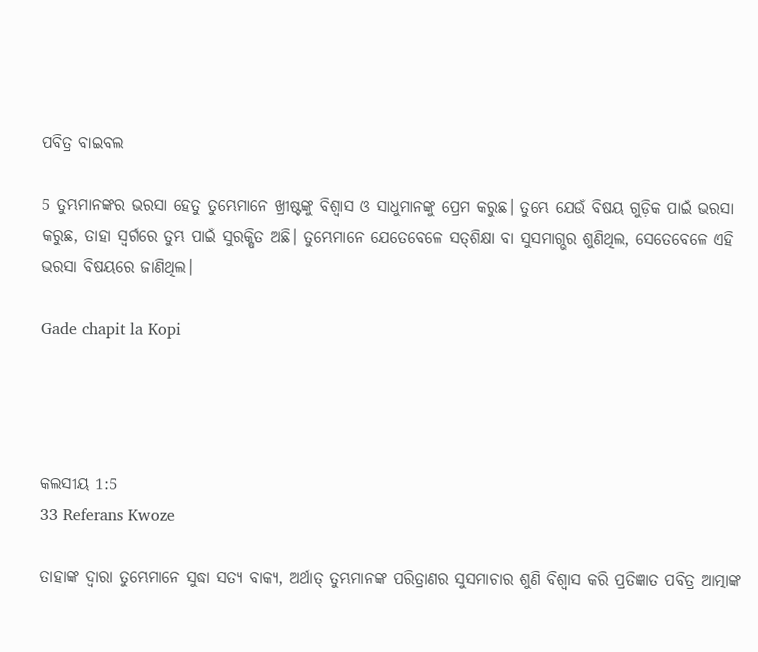ପବିତ୍ର ବାଇବଲ

5 ତୁମ୍ଭମାନଙ୍କର ଭରସା ହେତୁ ତୁମ୍ଭେମାନେ ଖ୍ରୀଷ୍ଟଙ୍କୁ ବିଶ୍ୱାସ ଓ ସାଧୁମାନଙ୍କୁ ପ୍ରେମ କରୁଛ। ତୁମ୍ଭେ ଯେଉଁ ବିଷୟ ଗୁଡ଼ିକ ପାଇଁ ଭରସା କରୁଛ, ତାହା ସ୍ୱର୍ଗରେ ତୁମ୍ଭ ପାଇଁ ସୁରକ୍ଷିତ ଅଛି। ତୁମ୍ଭେମାନେ ଯେତେବେଳେ ସ‌ତ୍‌‌ଶିକ୍ଷା ବା ସୁସମାଗ୍ଭର ଶୁଣିଥିଲ, ସେତେବେଳେ ଏହି ଭରସା ବିଷୟରେ ଜାଣିଥିଲ।

Gade chapit la Kopi




କଲସୀୟ 1:5
33 Referans Kwoze

ତାହାଙ୍କ ଦ୍ୱାରା ତୁମ୍ଭେମାନେ ସୁଦ୍ଧା ସତ୍ୟ ବାକ୍ୟ, ଅର୍ଥାତ୍ ତୁମ୍ଭମାନଙ୍କ ପରିତ୍ରାଣର ସୁସମାଚାର ଶୁଣି ବିଶ୍ୱାସ କରି ପ୍ରତିଜ୍ଞାତ ପବିତ୍ର ଆତ୍ମାଙ୍କ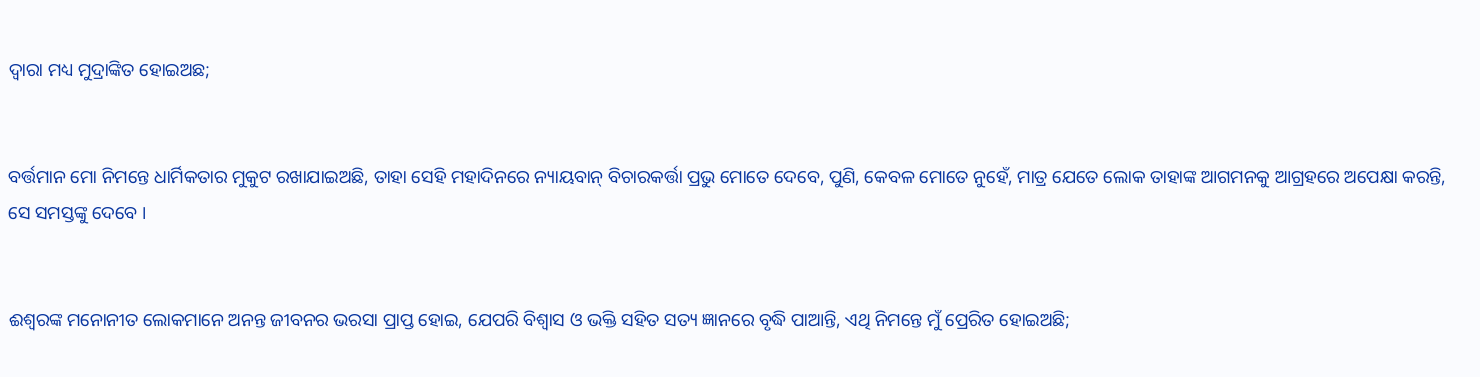ଦ୍ୱାରା ମଧ୍ୟ ମୁଦ୍ରାଙ୍କିତ ହୋଇଅଛ;


ବର୍ତ୍ତମାନ ମୋ ନିମନ୍ତେ ଧାର୍ମିକତାର ମୁକୁଟ ରଖାଯାଇଅଛି, ତାହା ସେହି ମହାଦିନରେ ନ୍ୟାୟବାନ୍ ବିଚାରକର୍ତ୍ତା ପ୍ରଭୁ ମୋତେ ଦେବେ, ପୁଣି, କେବଳ ମୋତେ ନୁହେଁ, ମାତ୍ର ଯେତେ ଲୋକ ତାହାଙ୍କ ଆଗମନକୁ ଆଗ୍ରହରେ ଅପେକ୍ଷା କରନ୍ତି, ସେ ସମସ୍ତଙ୍କୁ ଦେବେ ।


ଈଶ୍ୱରଙ୍କ ମନୋନୀତ ଲୋକମାନେ ଅନନ୍ତ ଜୀବନର ଭରସା ପ୍ରାପ୍ତ ହୋଇ, ଯେପରି ବିଶ୍ଵାସ ଓ ଭକ୍ତି ସହିତ ସତ୍ୟ ଜ୍ଞାନରେ ବୃଦ୍ଧି ପାଆନ୍ତି, ଏଥି ନିମନ୍ତେ ମୁଁ ପ୍ରେରିତ ହୋଇଅଛି;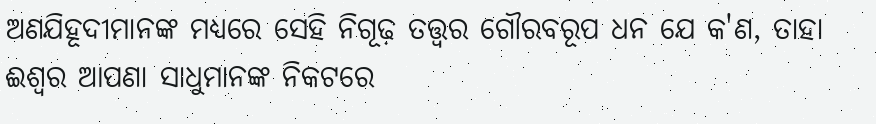ଅଣଯିହୂଦୀମାନଙ୍କ ମଧ୍ୟରେ ସେହି ନିଗୂଢ଼ ତତ୍ତ୍ୱର ଗୌରବରୂପ ଧନ ଯେ କ'ଣ, ତାହା ଈଶ୍ୱର ଆପଣା ସାଧୁମାନଙ୍କ ନିକଟରେ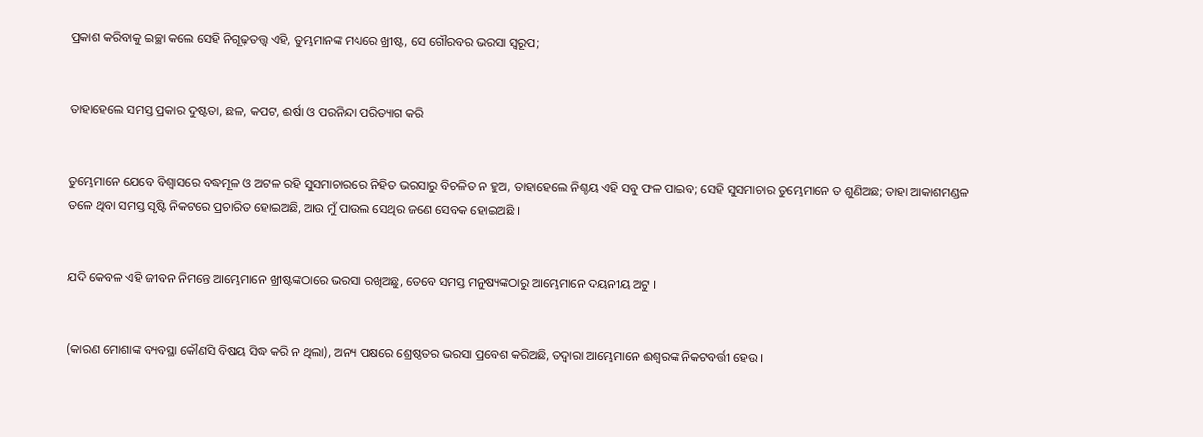ପ୍ରକାଶ କରିବାକୁ ଇଚ୍ଛା କଲେ ସେହି ନିଗୂଢ଼ତତ୍ତ୍ୱ ଏହି, ତୁମ୍ଭମାନଙ୍କ ମଧ୍ୟରେ ଖ୍ରୀଷ୍ଟ, ସେ ଗୌରବର ଭରସା ସ୍ୱରୂପ;


ତାହାହେଲେ ସମସ୍ତ ପ୍ରକାର ଦୁଷ୍ଟତା, ଛଳ, କପଟ, ଈର୍ଷା ଓ ପରନିନ୍ଦା ପରିତ୍ୟାଗ କରି


ତୁମ୍ଭେମାନେ ଯେବେ ବିଶ୍ୱାସରେ ବଦ୍ଧମୂଳ ଓ ଅଟଳ ରହି ସୁସମାଚାରରେ ନିହିତ ଭରସାରୁ ବିଚଳିତ ନ ହୁଅ, ତାହାହେଲେ ନିଶ୍ଚୟ ଏହି ସବୁ ଫଳ ପାଇବ; ସେହି ସୁସମାଚାର ତୁମ୍ଭେମାନେ ତ ଶୁଣିଅଛ; ତାହା ଆକାଶମଣ୍ଡଳ ତଳେ ଥିବା ସମସ୍ତ ସୃଷ୍ଟି ନିକଟରେ ପ୍ରଚାରିତ ହୋଇଅଛି, ଆଉ ମୁଁ ପାଉଲ ସେଥିର ଜଣେ ସେବକ ହୋଇଅଛି ।


ଯଦି କେବଳ ଏହି ଜୀବନ ନିମନ୍ତେ ଆମ୍ଭେମାନେ ଖ୍ରୀଷ୍ଟଙ୍କଠାରେ ଭରସା ରଖିଅଛୁ, ତେବେ ସମସ୍ତ ମନୁଷ୍ୟଙ୍କଠାରୁ ଆମ୍ଭେମାନେ ଦୟନୀୟ ଅଟୁ ।


(କାରଣ ମୋଶାଙ୍କ ବ୍ୟବସ୍ଥା କୌଣସି ବିଷୟ ସିଦ୍ଧ କରି ନ ଥିଲା), ଅନ୍ୟ ପକ୍ଷରେ ଶ୍ରେଷ୍ଠତର ଭରସା ପ୍ରବେଶ କରିଅଛି, ତଦ୍ୱାରା ଆମ୍ଭେମାନେ ଈଶ୍ୱରଙ୍କ ନିକଟବର୍ତ୍ତୀ ହେଉ ।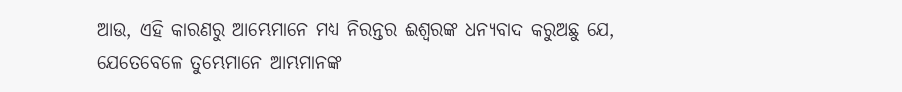ଆଉ, ଏହି କାରଣରୁ ଆମ୍ଭେମାନେ ମଧ୍ୟ ନିରନ୍ତର ଈଶ୍ୱରଙ୍କ ଧନ୍ୟବାଦ କରୁଅଛୁ ଯେ, ଯେତେବେଳେ ତୁମ୍ଭେମାନେ ଆମ୍ଭମାନଙ୍କ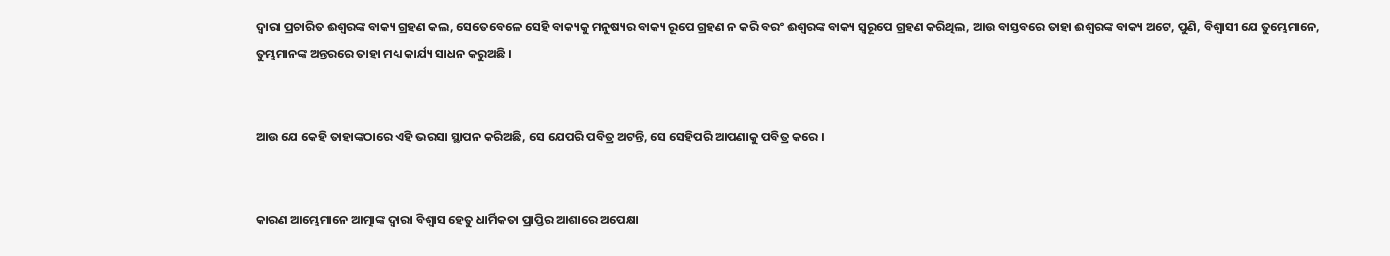ଦ୍ୱାରା ପ୍ରଚାରିତ ଈଶ୍ୱରଙ୍କ ବାକ୍ୟ ଗ୍ରହଣ କଲ, ସେତେବେଳେ ସେହି ବାକ୍ୟକୁ ମନୁଷ୍ୟର ବାକ୍ୟ ରୂପେ ଗ୍ରହଣ ନ କରି ବରଂ ଈଶ୍ୱରଙ୍କ ବାକ୍ୟ ସ୍ୱରୂପେ ଗ୍ରହଣ କରିଥିଲ, ଆଉ ବାସ୍ତବରେ ତାହା ଈଶ୍ୱରଙ୍କ ବାକ୍ୟ ଅଟେ, ପୁଣି, ବିଶ୍ୱାସୀ ଯେ ତୁମ୍ଭେମାନେ, ତୁମ୍ଭମାନଙ୍କ ଅନ୍ତରରେ ତାହା ମଧ୍ୟ କାର୍ଯ୍ୟ ସାଧନ କରୁଅଛି ।


ଆଉ ଯେ କେହି ତାହାଙ୍କଠାରେ ଏହି ଭରସା ସ୍ଥାପନ କରିଅଛି, ସେ ଯେପରି ପବିତ୍ର ଅଟନ୍ତି, ସେ ସେହିପରି ଆପଣାକୁ ପବିତ୍ର କରେ ।


କାରଣ ଆମ୍ଭେମାନେ ଆତ୍ମାଙ୍କ ଦ୍ୱାରା ବିଶ୍ୱାସ ହେତୁ ଧାର୍ମିକତା ପ୍ରାପ୍ତିର ଆଶାରେ ଅପେକ୍ଷା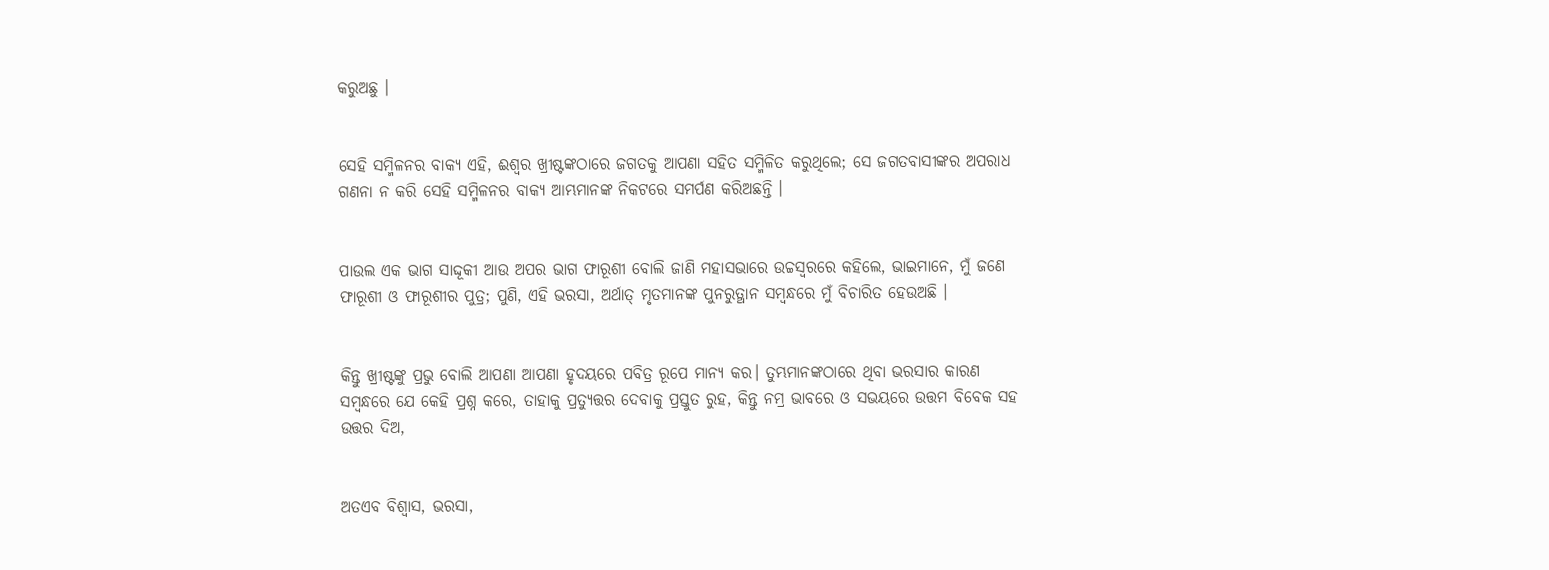କରୁଅଛୁ ।


ସେହି ସମ୍ମିଳନର ବାକ୍ୟ ଏହି, ଈଶ୍ୱର ଖ୍ରୀଷ୍ଟଙ୍କଠାରେ ଜଗତକୁ ଆପଣା ସହିତ ସମ୍ମିଳିତ କରୁଥିଲେ; ସେ ଜଗତବାସୀଙ୍କର ଅପରାଧ ଗଣନା ନ କରି ସେହି ସମ୍ମିଳନର ବାକ୍ୟ ଆମ୍ଭମାନଙ୍କ ନିକଟରେ ସମର୍ପଣ କରିଅଛନ୍ତି ।


ପାଉଲ ଏକ ଭାଗ ସାଦ୍ଦୂକୀ ଆଉ ଅପର ଭାଗ ଫାରୂଶୀ ବୋଲି ଜାଣି ମହାସଭାରେ ଉଚ୍ଚସ୍ୱରରେ କହିଲେ, ଭାଇମାନେ, ମୁଁ ଜଣେ ଫାରୂଶୀ ଓ ଫାରୂଶୀର ପୁତ୍ର; ପୁଣି, ଏହି ଭରସା, ଅର୍ଥାତ୍ ମୃତମାନଙ୍କ ପୁନରୁତ୍ଥାନ ସମ୍ବନ୍ଧରେ ମୁଁ ବିଚାରିତ ହେଉଅଛି ।


କିନ୍ତୁ ଖ୍ରୀଷ୍ଟଙ୍କୁ ପ୍ରଭୁ ବୋଲି ଆପଣା ଆପଣା ହୃଦୟରେ ପବିତ୍ର ରୂପେ ମାନ୍ୟ କର। ତୁମ୍ଭମାନଙ୍କଠାରେ ଥିବା ଭରସାର କାରଣ ସମ୍ବନ୍ଧରେ ଯେ କେହି ପ୍ରଶ୍ନ କରେ, ତାହାକୁ ପ୍ରତ୍ୟୁତ୍ତର ଦେବାକୁ ପ୍ରସ୍ତୁତ ରୁହ, କିନ୍ତୁ ନମ୍ର ଭାବରେ ଓ ସଭୟରେ ଉତ୍ତମ ବିବେକ ସହ ଉତ୍ତର ଦିଅ,


ଅତଏବ ବିଶ୍ୱାସ, ଭରସା,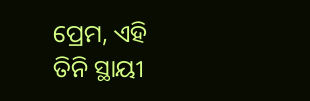ପ୍ରେମ, ଏହି ତିନି ସ୍ଥାୟୀ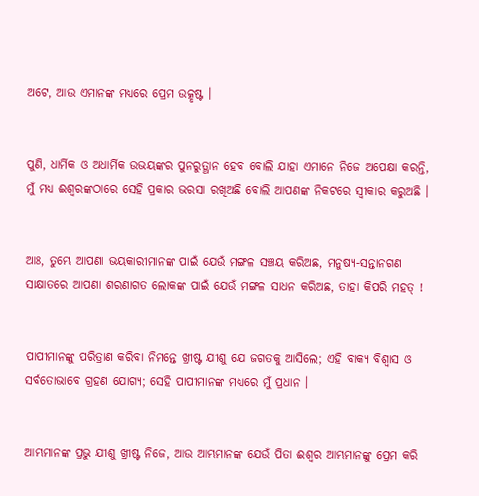ଅଟେ, ଆଉ ଏମାନଙ୍କ ମଧ୍ୟରେ ପ୍ରେମ ଉତ୍କୃଷ୍ଟ ।


ପୁଣି, ଧାର୍ମିକ ଓ ଅଧାର୍ମିକ ଉଭୟଙ୍କର ପୁନରୁତ୍ଥାନ ହେବ ବୋଲି ଯାହା ଏମାନେ ନିଜେ ଅପେକ୍ଷା କରନ୍ତି, ମୁଁ ମଧ୍ୟ ଈଶ୍ୱରଙ୍କଠାରେ ସେହି ପ୍ରକାର ଭରସା ରଖିଅଛି ବୋଲି ଆପଣଙ୍କ ନିକଟରେ ସ୍ୱୀକାର କରୁଅଛି ।


ଆଃ, ତୁମ୍ଭେ ଆପଣା ଭୟକାରୀମାନଙ୍କ ପାଇଁ ଯେଉଁ ମଙ୍ଗଳ ସଞ୍ଚୟ କରିଅଛ, ମନୁଷ୍ୟ-ସନ୍ତାନଗଣ ସାକ୍ଷାତରେ ଆପଣା ଶରଣାଗତ ଲୋକଙ୍କ ପାଇଁ ଯେଉଁ ମଙ୍ଗଳ ସାଧନ କରିଅଛ, ତାହା କିପରି ମହତ୍‍ !


ପାପୀମାନଙ୍କୁ ପରିତ୍ରାଣ କରିବା ନିମନ୍ତେ ଖ୍ରୀଷ୍ଟ ଯୀଶୁ ଯେ ଜଗତକୁ ଆସିଲେ; ଏହି ବାକ୍ୟ ବିଶ୍ୱାସ ଓ ସର୍ବତୋଭାବେ ଗ୍ରହଣ ଯୋଗ୍ୟ; ସେହି ପାପୀମାନଙ୍କ ମଧ୍ୟରେ ମୁଁ ପ୍ରଧାନ ।


ଆମ୍ଭମାନଙ୍କ ପ୍ରଭୁ ଯୀଶୁ ଖ୍ରୀଷ୍ଟ ନିଜେ, ଆଉ ଆମ୍ଭମାନଙ୍କ ଯେଉଁ ପିତା ଈଶ୍ୱର ଆମ୍ଭମାନଙ୍କୁ ପ୍ରେମ କରି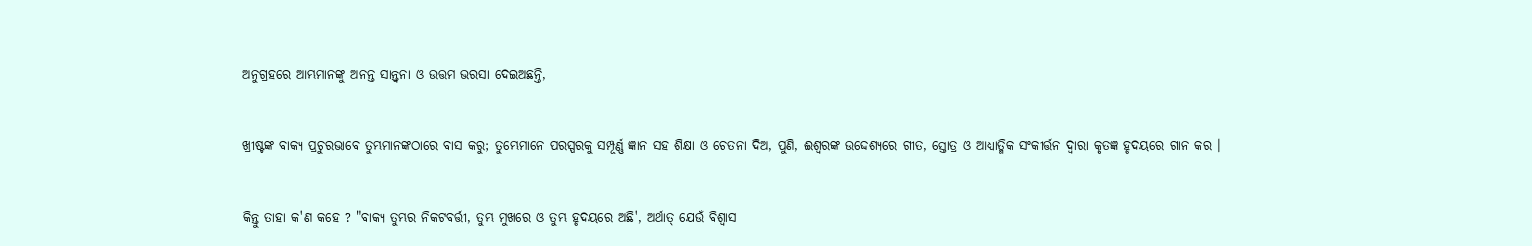ଅନୁଗ୍ରହରେ ଆମ୍ଭମାନଙ୍କୁ ଅନନ୍ତ ସାନ୍ତ୍ୱନା ଓ ଉତ୍ତମ ଭରସା ଦେଇଅଛନ୍ତି,


ଖ୍ରୀଷ୍ଟଙ୍କ ବାକ୍ୟ ପ୍ରଚୁରଭାବେ ତୁମ୍ଭମାନଙ୍କଠାରେ ବାସ କରୁ; ତୁମ୍ଭେମାନେ ପରସ୍ପରକୁ ସମ୍ପୂର୍ଣ୍ଣ ଜ୍ଞାନ ସହ ଶିକ୍ଷା ଓ ଚେତନା ଦିଅ, ପୁଣି, ଈଶ୍ୱରଙ୍କ ଉଦ୍ଦେଶ୍ୟରେ ଗୀତ, ସ୍ତୋତ୍ର ଓ ଆଧ୍ୟାତ୍ମିକ ସଂକୀର୍ତ୍ତନ ଦ୍ୱାରା କୃତଜ୍ଞ ହୃଦୟରେ ଗାନ କର ।


କିନ୍ତୁ ତାହା କ'ଣ କହେ ? "ବାକ୍ୟ ତୁମ୍ଭର ନିକଟବର୍ତ୍ତୀ, ତୁମ୍ଭ ମୁଖରେ ଓ ତୁମ୍ଭ ହୃଦୟରେ ଅଛି', ଅର୍ଥାତ୍‍ ଯେଉଁ ବିଶ୍ୱାସ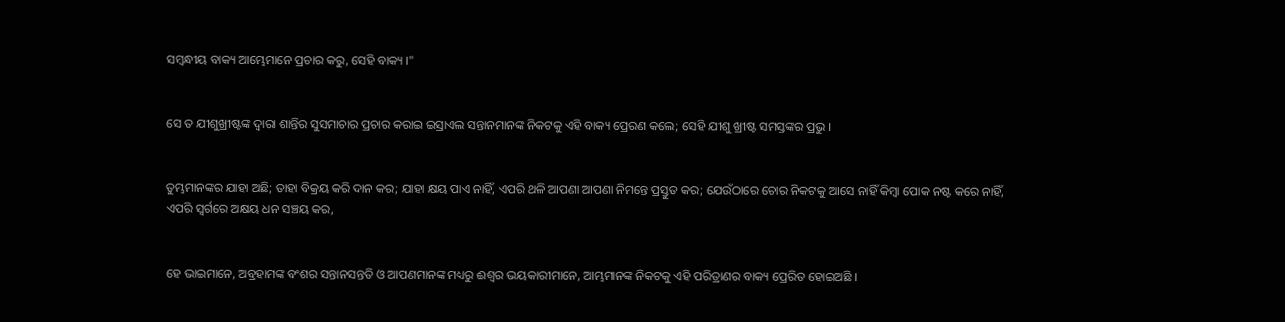ସମ୍ବନ୍ଧୀୟ ବାକ୍ୟ ଆମ୍ଭେମାନେ ପ୍ରଚାର କରୁ, ସେହି ବାକ୍ୟ ।"


ସେ ତ ଯୀଶୁଖ୍ରୀଷ୍ଟଙ୍କ ଦ୍ୱାରା ଶାନ୍ତିର ସୁସମାଚାର ପ୍ରଚାର କରାଇ ଇସ୍ରାଏଲ ସନ୍ତାନମାନଙ୍କ ନିକଟକୁ ଏହି ବାକ୍ୟ ପ୍ରେରଣ କଲେ; ସେହି ଯୀଶୁ ଖ୍ରୀଷ୍ଟ ସମସ୍ତଙ୍କର ପ୍ରଭୁ ।


ତୁମ୍ଭମାନଙ୍କର ଯାହା ଅଛି; ତାହା ବିକ୍ରୟ କରି ଦାନ କର; ଯାହା କ୍ଷୟ ପାଏ ନାହିଁ, ଏପରି ଥଳି ଆପଣା ଆପଣା ନିମନ୍ତେ ପ୍ରସ୍ତୁତ କର; ଯେଉଁଠାରେ ଚୋର ନିକଟକୁ ଆସେ ନାହିଁ କିମ୍ବା ପୋକ ନଷ୍ଟ କରେ ନାହିଁ, ଏପରି ସ୍ୱର୍ଗରେ ଅକ୍ଷୟ ଧନ ସଞ୍ଚୟ କର,


ହେ ଭାଇମାନେ, ଅବ୍ରହାମଙ୍କ ବଂଶର ସନ୍ତାନସନ୍ତତି ଓ ଆପଣମାନଙ୍କ ମଧ୍ୟରୁ ଈଶ୍ୱର ଭୟକାରୀମାନେ, ଆମ୍ଭମାନଙ୍କ ନିକଟକୁ ଏହି ପରିତ୍ରାଣର ବାକ୍ୟ ପ୍ରେରିତ ହୋଇଅଛି ।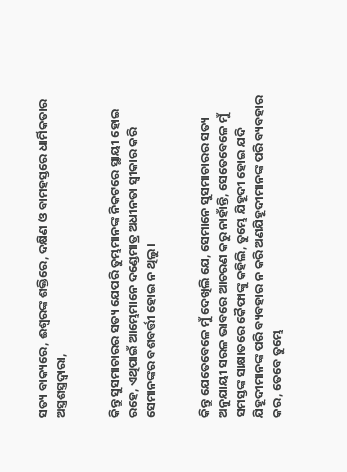ସତ୍ୟ ବାକ୍ୟରେ, ଈଶ୍ୱରଙ୍କ ଶକ୍ତିରେ, ଦକ୍ଷିଣ ଓ ବାମହସ୍ତରେ ଧାର୍ମିକତାର ଅସ୍ତ୍ରଶସ୍ତ୍ରଦ୍ୱାରା,


କିନ୍ତୁ ସୁସମାଚାରର ସତ୍ୟ ଯେପରି ତୁମ୍ଭମାନଙ୍କ ନିକଟରେ ସ୍ଥାୟୀ ହୋଇ ରହେ, ଏଥିପାଇଁ ଆମ୍ଭେମାନେ ଦଣ୍ଡେମାତ୍ର ଅଧୀନତା ସ୍ୱୀକାର କରି ସେମାନଙ୍କର ବଶବର୍ତ୍ତୀ ହୋଇ ନ ଥିଲୁ ।


କିନ୍ତୁ ଯେତେବେଳେ ମୁଁ ଦେଖିଲି ଯେ, ସେମାନେ ସୁସମାଚାରର ସତ୍ୟ ଅନୁଯାୟୀ ସରଳ ଭାବରେ ଆଚରଣ କରୁ ନାହାଁନ୍ତି, ସେତେବେଳେ ମୁଁ ସମସ୍ତଙ୍କ ସାକ୍ଷାତରେ କୈଫାଙ୍କୁ କହିଲି, ତୁମ୍ଭେ ଯିହୂଦୀ ହୋଇ ଯଦି ଯିହୂଦୀମାନଙ୍କ ପରି ବ୍ୟବହାର ନ କରି ଅଣଯିହୂଦୀମାନଙ୍କ ପରି ବ୍ୟବହାର କର, ତେବେ ତୁମ୍ଭେ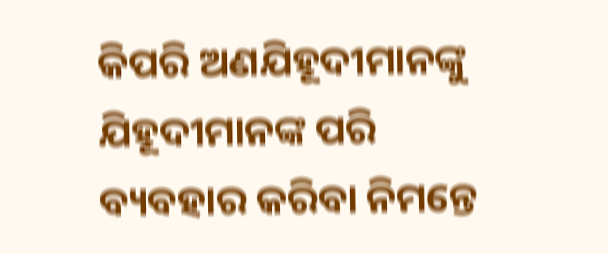କିପରି ଅଣଯିହୂଦୀମାନଙ୍କୁ ଯିହୂଦୀମାନଙ୍କ ପରି ବ୍ୟବହାର କରିବା ନିମନ୍ତେ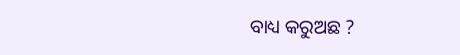ବାଧ୍ୟ କରୁଅଛ ?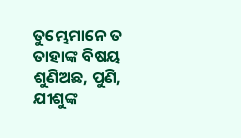ତୁମ୍ଭେମାନେ ତ ତାହାଙ୍କ ବିଷୟ ଶୁଣିଅଛ, ପୁଣି, ଯୀଶୁଙ୍କ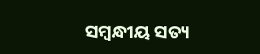ସମ୍ବନ୍ଧୀୟ ସତ୍ୟ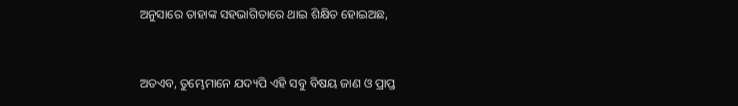ଅନୁସାରେ ତାହାଙ୍କ ସହଭାଗିତାରେ ଥାଇ ଶିକ୍ଷିତ ହୋଇଅଛ,


ଅତଏବ, ତୁମ୍ଭେମାନେ ଯଦ୍ୟପି ଏହି ସବୁ ବିଷୟ ଜାଣ ଓ ପ୍ରାପ୍ତ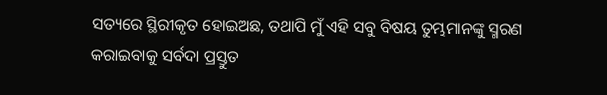ସତ୍ୟରେ ସ୍ଥିରୀକୃତ ହୋଇଅଛ, ତଥାପି ମୁଁ ଏହି ସବୁ ବିଷୟ ତୁମ୍ଭମାନଙ୍କୁ ସ୍ମରଣ କରାଇବାକୁ ସର୍ବଦା ପ୍ରସ୍ତୁତ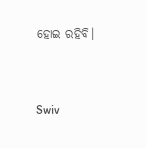ହୋଇ ରହିବି।


Swiv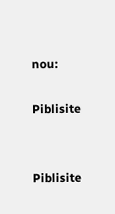nou:

Piblisite


Piblisite